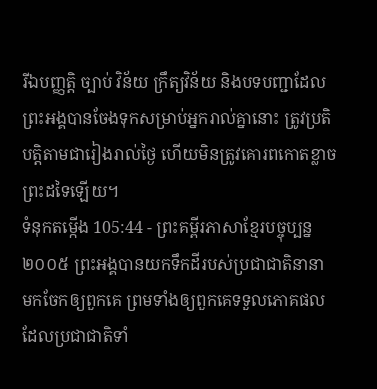រីឯបញ្ញត្តិ ច្បាប់ វិន័យ ក្រឹត្យវិន័យ និងបទបញ្ជាដែលព្រះអង្គបានចែងទុកសម្រាប់អ្នករាល់គ្នានោះ ត្រូវប្រតិបត្តិតាមជារៀងរាល់ថ្ងៃ ហើយមិនត្រូវគោរពកោតខ្លាចព្រះដទៃឡើយ។
ទំនុកតម្កើង 105:44 - ព្រះគម្ពីរភាសាខ្មែរបច្ចុប្បន្ន ២០០៥ ព្រះអង្គបានយកទឹកដីរបស់ប្រជាជាតិនានា មកចែកឲ្យពួកគេ ព្រមទាំងឲ្យពួកគេទទួលភោគផល ដែលប្រជាជាតិទាំ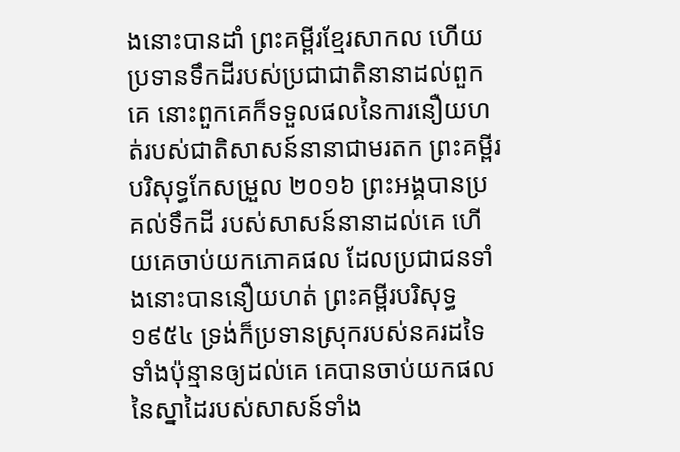ងនោះបានដាំ ព្រះគម្ពីរខ្មែរសាកល ហើយប្រទានទឹកដីរបស់ប្រជាជាតិនានាដល់ពួកគេ នោះពួកគេក៏ទទួលផលនៃការនឿយហត់របស់ជាតិសាសន៍នានាជាមរតក ព្រះគម្ពីរបរិសុទ្ធកែសម្រួល ២០១៦ ព្រះអង្គបានប្រគល់ទឹកដី របស់សាសន៍នានាដល់គេ ហើយគេចាប់យកភោគផល ដែលប្រជាជនទាំងនោះបាននឿយហត់ ព្រះគម្ពីរបរិសុទ្ធ ១៩៥៤ ទ្រង់ក៏ប្រទានស្រុករបស់នគរដទៃទាំងប៉ុន្មានឲ្យដល់គេ គេបានចាប់យកផលនៃស្នាដៃរបស់សាសន៍ទាំង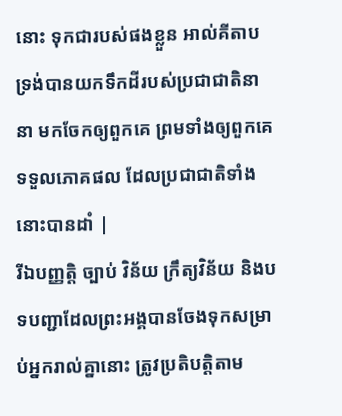នោះ ទុកជារបស់ផងខ្លួន អាល់គីតាប ទ្រង់បានយកទឹកដីរបស់ប្រជាជាតិនានា មកចែកឲ្យពួកគេ ព្រមទាំងឲ្យពួកគេទទួលភោគផល ដែលប្រជាជាតិទាំងនោះបានដាំ |
រីឯបញ្ញត្តិ ច្បាប់ វិន័យ ក្រឹត្យវិន័យ និងបទបញ្ជាដែលព្រះអង្គបានចែងទុកសម្រាប់អ្នករាល់គ្នានោះ ត្រូវប្រតិបត្តិតាម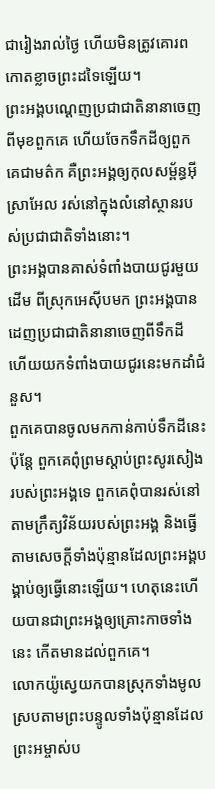ជារៀងរាល់ថ្ងៃ ហើយមិនត្រូវគោរពកោតខ្លាចព្រះដទៃឡើយ។
ព្រះអង្គបណ្ដេញប្រជាជាតិនានាចេញពីមុខពួកគេ ហើយចែកទឹកដីឲ្យពួកគេជាមត៌ក គឺព្រះអង្គឲ្យកុលសម្ព័ន្ធអ៊ីស្រាអែល រស់នៅក្នុងលំនៅស្ថានរបស់ប្រជាជាតិទាំងនោះ។
ព្រះអង្គបានគាស់ទំពាំងបាយជូរមួយដើម ពីស្រុកអេស៊ីបមក ព្រះអង្គបានដេញប្រជាជាតិនានាចេញពីទឹកដី ហើយយកទំពាំងបាយជូរនេះមកដាំជំនួស។
ពួកគេបានចូលមកកាន់កាប់ទឹកដីនេះ ប៉ុន្តែ ពួកគេពុំព្រមស្ដាប់ព្រះសូរសៀងរបស់ព្រះអង្គទេ ពួកគេពុំបានរស់នៅតាមក្រឹត្យវិន័យរបស់ព្រះអង្គ និងធ្វើតាមសេចក្ដីទាំងប៉ុន្មានដែលព្រះអង្គបង្គាប់ឲ្យធ្វើនោះឡើយ។ ហេតុនេះហើយបានជាព្រះអង្គឲ្យគ្រោះកាចទាំងនេះ កើតមានដល់ពួកគេ។
លោកយ៉ូស្វេយកបានស្រុកទាំងមូល ស្របតាមព្រះបន្ទូលទាំងប៉ុន្មានដែលព្រះអម្ចាស់ប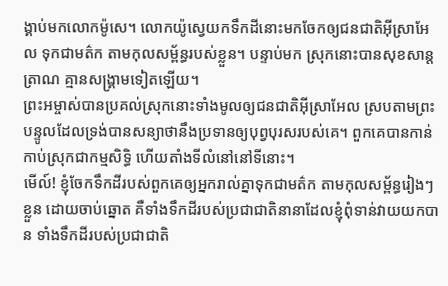ង្គាប់មកលោកម៉ូសេ។ លោកយ៉ូស្វេយកទឹកដីនោះមកចែកឲ្យជនជាតិអ៊ីស្រាអែល ទុកជាមត៌ក តាមកុលសម្ព័ន្ធរបស់ខ្លួន។ បន្ទាប់មក ស្រុកនោះបានសុខសាន្តត្រាណ គ្មានសង្គ្រាមទៀតឡើយ។
ព្រះអម្ចាស់បានប្រគល់ស្រុកនោះទាំងមូលឲ្យជនជាតិអ៊ីស្រាអែល ស្របតាមព្រះបន្ទូលដែលទ្រង់បានសន្យាថានឹងប្រទានឲ្យបុព្វបុរសរបស់គេ។ ពួកគេបានកាន់កាប់ស្រុកជាកម្មសិទ្ធិ ហើយតាំងទីលំនៅនៅទីនោះ។
មើល៍! ខ្ញុំចែកទឹកដីរបស់ពួកគេឲ្យអ្នករាល់គ្នាទុកជាមត៌ក តាមកុលសម្ព័ន្ធរៀងៗខ្លួន ដោយចាប់ឆ្នោត គឺទាំងទឹកដីរបស់ប្រជាជាតិនានាដែលខ្ញុំពុំទាន់វាយយកបាន ទាំងទឹកដីរបស់ប្រជាជាតិ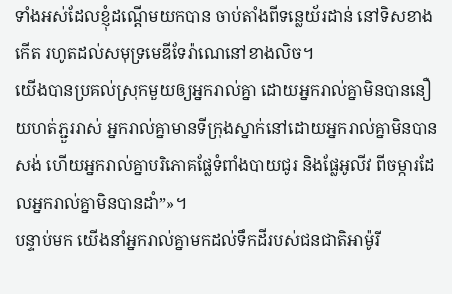ទាំងអស់ដែលខ្ញុំដណ្ដើមយកបាន ចាប់តាំងពីទន្លេយ័រដាន់ នៅទិសខាងកើត រហូតដល់សមុទ្រមេឌីទែរ៉ាណេនៅខាងលិច។
យើងបានប្រគល់ស្រុកមួយឲ្យអ្នករាល់គ្នា ដោយអ្នករាល់គ្នាមិនបាននឿយហត់ភ្ជួររាស់ អ្នករាល់គ្នាមានទីក្រុងស្នាក់នៅដោយអ្នករាល់គ្នាមិនបានសង់ ហើយអ្នករាល់គ្នាបរិភោគផ្លែទំពាំងបាយជូរ និងផ្លែអូលីវ ពីចម្ការដែលអ្នករាល់គ្នាមិនបានដាំ”»។
បន្ទាប់មក យើងនាំអ្នករាល់គ្នាមកដល់ទឹកដីរបស់ជនជាតិអាម៉ូរី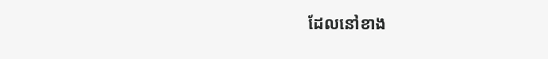ដែលនៅខាង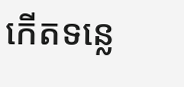កើតទន្លេ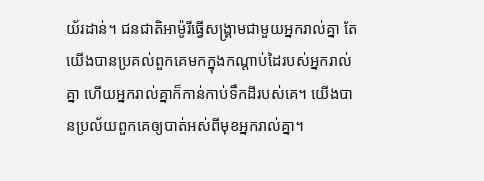យ័រដាន់។ ជនជាតិអាម៉ូរីធ្វើសង្គ្រាមជាមួយអ្នករាល់គ្នា តែយើងបានប្រគល់ពួកគេមកក្នុងកណ្ដាប់ដៃរបស់អ្នករាល់គ្នា ហើយអ្នករាល់គ្នាក៏កាន់កាប់ទឹកដីរបស់គេ។ យើងបានប្រល័យពួកគេឲ្យបាត់អស់ពីមុខអ្នករាល់គ្នា។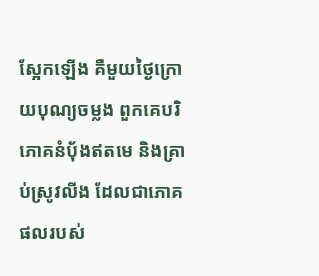ស្អែកឡើង គឺមួយថ្ងៃក្រោយបុណ្យចម្លង ពួកគេបរិភោគនំបុ័ងឥតមេ និងគ្រាប់ស្រូវលីង ដែលជាភោគផលរបស់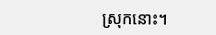ស្រុកនោះ។